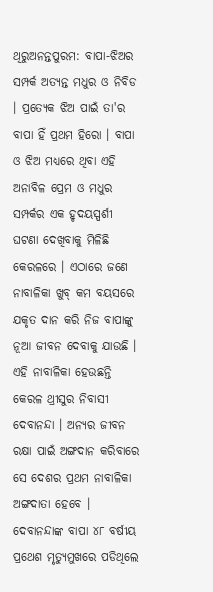ଥିରୁଅନନ୍ତପୁରମ: ବାପା-ଝିଅର ସମ୍ପର୍କ ଅତ୍ୟନ୍ତ ମଧୁର ଓ ନିବିଡ । ପ୍ରତ୍ୟେକ ଝିଅ ପାଇଁ ତା'ର ବାପା ହିଁ ପ୍ରଥମ ହିରୋ । ବାପା ଓ ଝିଅ ମଧ୍ୟରେ ଥିବା ଏହି ଅନାବିଳ ପ୍ରେମ ଓ ମଧୁର ସମ୍ପର୍କର ଏକ ହୃଦୟସ୍ପର୍ଶୀ ଘଟଣା ଦେଖିବାକୁ ମିଳିଛି କେରଳରେ । ଏଠାରେ ଜଣେ ନାବାଳିକା ଖୁବ୍ କମ ବୟସରେ ଯକୃତ ଦାନ କରି ନିଜ ବାପାଙ୍କୁ ନୂଆ ଜୀବନ ଦେବାକୁ ଯାଉଛି । ଏହି ନାବାଳିକା ହେଉଛନ୍ତି କେରଳ ଥ୍ରୀସୁର ନିବାସୀ ଦେବାନନ୍ଦା । ଅନ୍ୟର ଜୀବନ ରକ୍ଷା ପାଇଁ ଅଙ୍ଗଦାନ କରିବାରେ ସେ ଦେଶର ପ୍ରଥମ ନାବାଳିକା ଅଙ୍ଗଦାତା ହେବେ ।
ଦେବାନନ୍ଦାଙ୍କ ବାପା ୪୮ ବର୍ଷୀୟ ପ୍ରଥେଶ ମୃତ୍ୟୁମୁଖରେ ପଡିଥିଲେ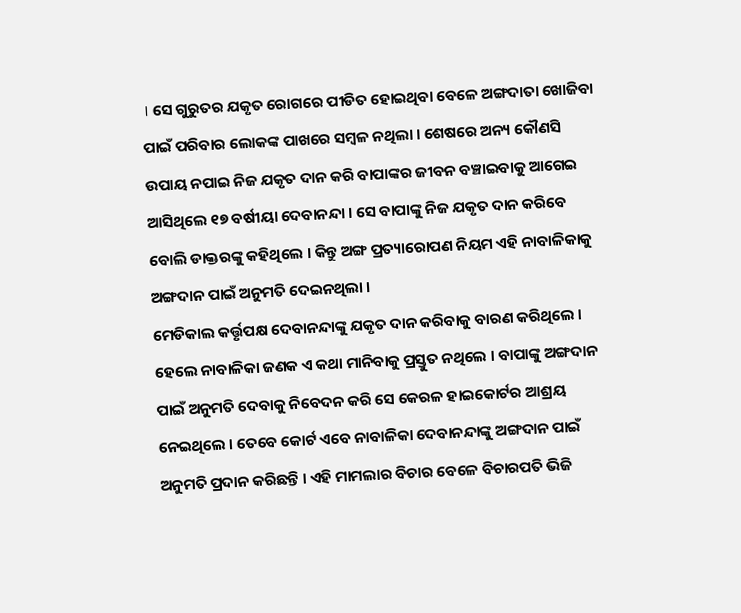। ସେ ଗୁରୁତର ଯକୃତ ରୋଗରେ ପୀଡିତ ହୋଇଥିବା ବେଳେ ଅଙ୍ଗଦାତା ଖୋଜିବା ପାଇଁ ପରିବାର ଲୋକଙ୍କ ପାଖରେ ସମ୍ବଳ ନଥିଲା । ଶେଷରେ ଅନ୍ୟ କୌଣସି ଉପାୟ ନପାଇ ନିଜ ଯକୃତ ଦାନ କରି ବାପାଙ୍କର ଜୀବନ ବଞ୍ଚାଇବାକୁ ଆଗେଇ ଆସିଥିଲେ ୧୭ ବର୍ଷୀୟା ଦେବାନନ୍ଦା । ସେ ବାପାଙ୍କୁ ନିଜ ଯକୃତ ଦାନ କରିବେ ବୋଲି ଡାକ୍ତରଙ୍କୁ କହିଥିଲେ । କିନ୍ତୁ ଅଙ୍ଗ ପ୍ରତ୍ୟାରୋପଣ ନିୟମ ଏହି ନାବାଳିକାକୁ ଅଙ୍ଗଦାନ ପାଇଁ ଅନୁମତି ଦେଇନଥିଲା ।
ମେଡିକାଲ କର୍ତ୍ତୃପକ୍ଷ ଦେବାନନ୍ଦାଙ୍କୁ ଯକୃତ ଦାନ କରିବାକୁ ବାରଣ କରିଥିଲେ । ହେଲେ ନାବାଳିକା ଜଣକ ଏ କଥା ମାନିବାକୁ ପ୍ରସ୍ତୁତ ନଥିଲେ । ବାପାଙ୍କୁ ଅଙ୍ଗଦାନ ପାଇଁ ଅନୁମତି ଦେବାକୁ ନିବେଦନ କରି ସେ କେରଳ ହାଇକୋର୍ଟର ଆଶ୍ରୟ ନେଇଥିଲେ । ତେବେ କୋର୍ଟ ଏବେ ନାବାଳିକା ଦେବାନନ୍ଦାଙ୍କୁ ଅଙ୍ଗଦାନ ପାଇଁ ଅନୁମତି ପ୍ରଦାନ କରିଛନ୍ତି । ଏହି ମାମଲାର ବିଚାର ବେଳେ ବିଚାରପତି ଭିଜି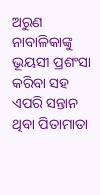ଅରୁଣ ନାବାଳିକାଙ୍କୁ ଭୂୟସୀ ପ୍ରଶଂସା କରିବା ସହ ଏପରି ସନ୍ତାନ ଥିବା ପିତାମାତା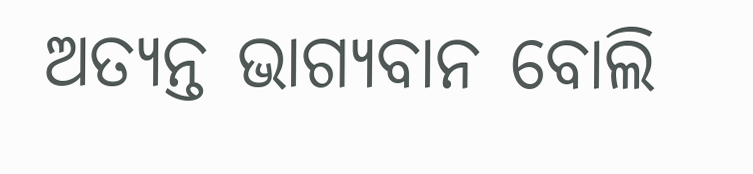ଅତ୍ୟନ୍ତ ଭାଗ୍ୟବାନ ବୋଲି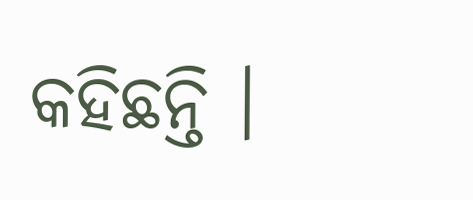କହିଛନ୍ତି ।